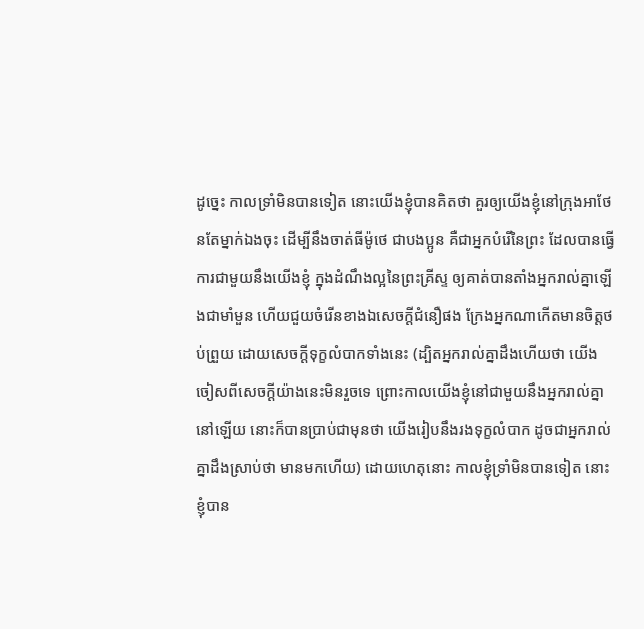ដូច្នេះ កាលទ្រាំមិនបានទៀត នោះយើងខ្ញុំបានគិតថា គួរឲ្យយើងខ្ញុំនៅក្រុងអាថែនតែម្នាក់ឯងចុះ ដើម្បីនឹងចាត់ធីម៉ូថេ ជាបងប្អូន គឺជាអ្នកបំរើនៃព្រះ ដែលបានធ្វើការជាមួយនឹងយើងខ្ញុំ ក្នុងដំណឹងល្អនៃព្រះគ្រីស្ទ ឲ្យគាត់បានតាំងអ្នករាល់គ្នាឡើងជាមាំមួន ហើយជួយចំរើនខាងឯសេចក្ដីជំនឿផង ក្រែងអ្នកណាកើតមានចិត្តថប់ព្រួយ ដោយសេចក្ដីទុក្ខលំបាកទាំងនេះ (ដ្បិតអ្នករាល់គ្នាដឹងហើយថា យើងចៀសពីសេចក្ដីយ៉ាងនេះមិនរួចទេ ព្រោះកាលយើងខ្ញុំនៅជាមួយនឹងអ្នករាល់គ្នានៅឡើយ នោះក៏បានប្រាប់ជាមុនថា យើងរៀបនឹងរងទុក្ខលំបាក ដូចជាអ្នករាល់គ្នាដឹងស្រាប់ថា មានមកហើយ) ដោយហេតុនោះ កាលខ្ញុំទ្រាំមិនបានទៀត នោះខ្ញុំបាន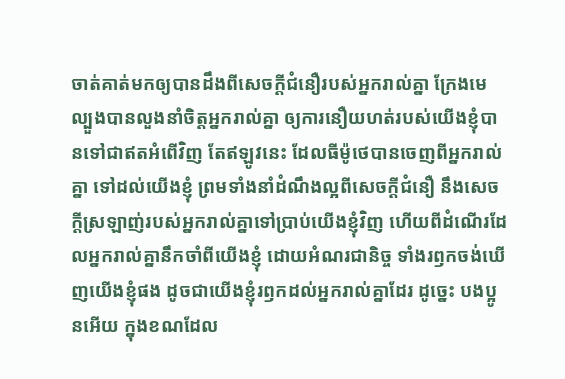ចាត់គាត់មកឲ្យបានដឹងពីសេចក្ដីជំនឿរបស់អ្នករាល់គ្នា ក្រែងមេល្បួងបានលួងនាំចិត្តអ្នករាល់គ្នា ឲ្យការនឿយហត់របស់យើងខ្ញុំបានទៅជាឥតអំពើវិញ តែឥឡូវនេះ ដែលធីម៉ូថេបានចេញពីអ្នករាល់គ្នា ទៅដល់យើងខ្ញុំ ព្រមទាំងនាំដំណឹងល្អពីសេចក្ដីជំនឿ នឹងសេចក្ដីស្រឡាញ់របស់អ្នករាល់គ្នាទៅប្រាប់យើងខ្ញុំវិញ ហើយពីដំណើរដែលអ្នករាល់គ្នានឹកចាំពីយើងខ្ញុំ ដោយអំណរជានិច្ច ទាំងរឭកចង់ឃើញយើងខ្ញុំផង ដូចជាយើងខ្ញុំរឭកដល់អ្នករាល់គ្នាដែរ ដូច្នេះ បងប្អូនអើយ ក្នុងខណដែល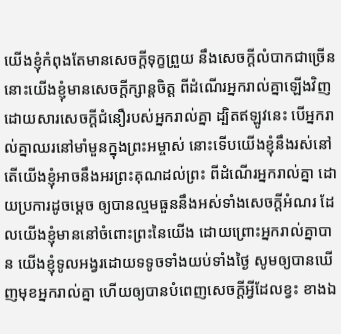យើងខ្ញុំកំពុងតែមានសេចក្ដីទុក្ខព្រួយ នឹងសេចក្ដីលំបាកជាច្រើន នោះយើងខ្ញុំមានសេចក្ដីក្សាន្តចិត្ត ពីដំណើរអ្នករាល់គ្នាឡើងវិញ ដោយសារសេចក្ដីជំនឿរបស់អ្នករាល់គ្នា ដ្បិតឥឡូវនេះ បើអ្នករាល់គ្នាឈរនៅមាំមួនក្នុងព្រះអម្ចាស់ នោះទើបយើងខ្ញុំនឹងរស់នៅ តើយើងខ្ញុំអាចនឹងអរព្រះគុណដល់ព្រះ ពីដំណើរអ្នករាល់គ្នា ដោយប្រការដូចម្តេច ឲ្យបានល្មមធួននឹងអស់ទាំងសេចក្ដីអំណរ ដែលយើងខ្ញុំមាននៅចំពោះព្រះនៃយើង ដោយព្រោះអ្នករាល់គ្នាបាន យើងខ្ញុំទូលអង្វរដោយទទូចទាំងយប់ទាំងថ្ងៃ សូមឲ្យបានឃើញមុខអ្នករាល់គ្នា ហើយឲ្យបានបំពេញសេចក្ដីអ្វីដែលខ្វះ ខាងឯ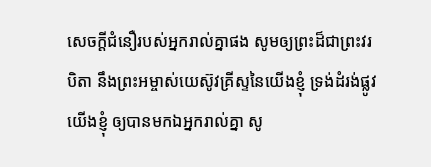សេចក្ដីជំនឿរបស់អ្នករាល់គ្នាផង សូមឲ្យព្រះដ៏ជាព្រះវរបិតា នឹងព្រះអម្ចាស់យេស៊ូវគ្រីស្ទនៃយើងខ្ញុំ ទ្រង់ដំរង់ផ្លូវយើងខ្ញុំ ឲ្យបានមកឯអ្នករាល់គ្នា សូ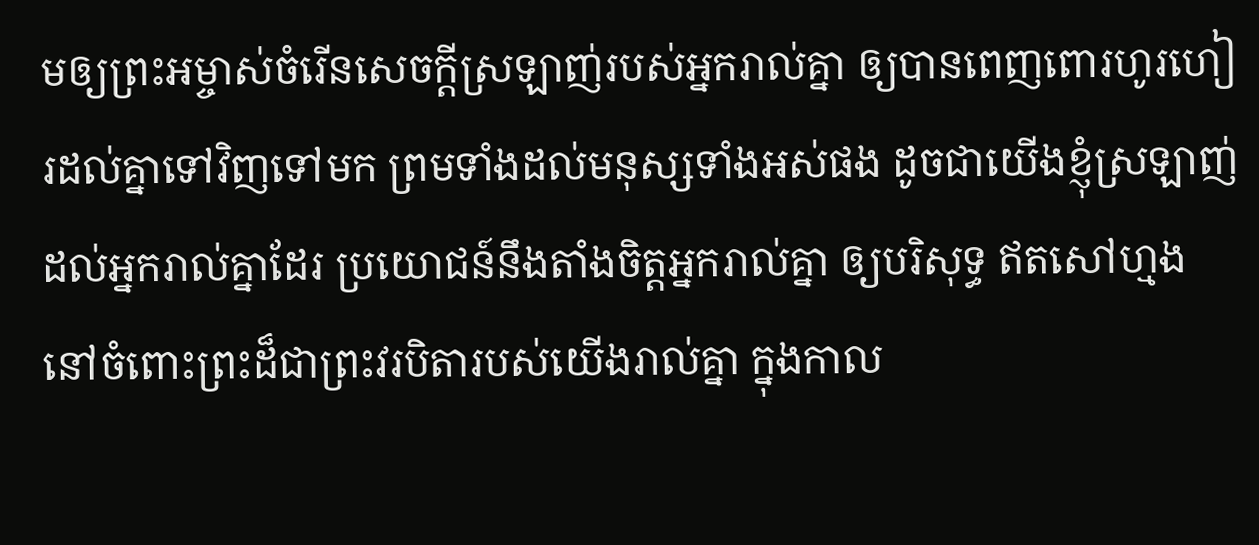មឲ្យព្រះអម្ចាស់ចំរើនសេចក្ដីស្រឡាញ់របស់អ្នករាល់គ្នា ឲ្យបានពេញពោរហូរហៀរដល់គ្នាទៅវិញទៅមក ព្រមទាំងដល់មនុស្សទាំងអស់ផង ដូចជាយើងខ្ញុំស្រឡាញ់ដល់អ្នករាល់គ្នាដែរ ប្រយោជន៍នឹងតាំងចិត្តអ្នករាល់គ្នា ឲ្យបរិសុទ្ធ ឥតសៅហ្មង នៅចំពោះព្រះដ៏ជាព្រះវរបិតារបស់យើងរាល់គ្នា ក្នុងកាល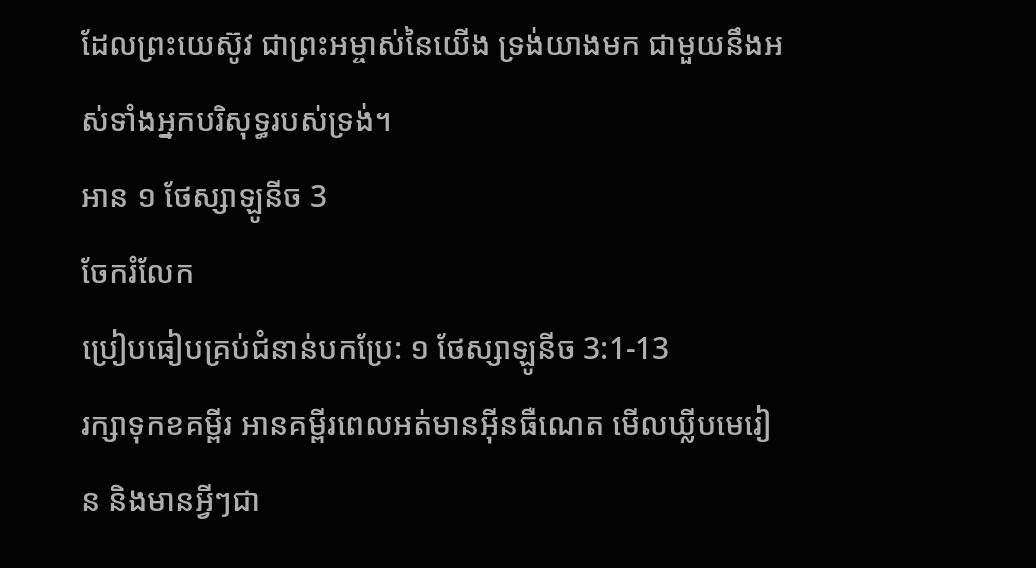ដែលព្រះយេស៊ូវ ជាព្រះអម្ចាស់នៃយើង ទ្រង់យាងមក ជាមួយនឹងអស់ទាំងអ្នកបរិសុទ្ធរបស់ទ្រង់។
អាន ១ ថែស្សាឡូនីច 3
ចែករំលែក
ប្រៀបធៀបគ្រប់ជំនាន់បកប្រែ: ១ ថែស្សាឡូនីច 3:1-13
រក្សាទុកខគម្ពីរ អានគម្ពីរពេលអត់មានអ៊ីនធឺណេត មើលឃ្លីបមេរៀន និងមានអ្វីៗជា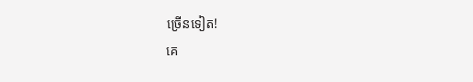ច្រើនទៀត!
គេ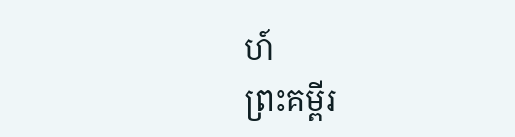ហ៍
ព្រះគម្ពីរ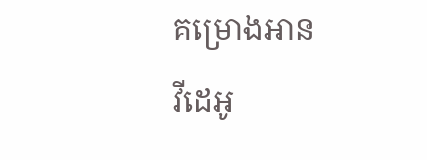គម្រោងអាន
វីដេអូ